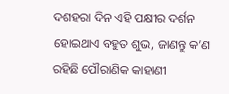ଦଶହରା ଦିନ ଏହି ପକ୍ଷୀର ଦର୍ଶନ ହୋଇଥାଏ ବହୁତ ଶୁଭ, ଜାଣନ୍ତୁ କ’ଣ ରହିଛି ପୌରାଣିକ କାହାଣୀ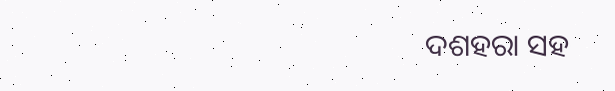ଦଶହରା ସହ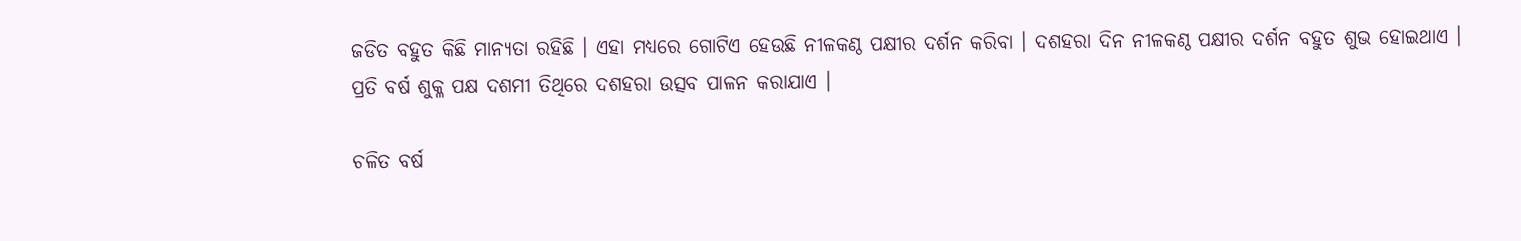ଜଡିତ ବହୁତ କିଛି ମାନ୍ୟତା ରହିଛି । ଏହା ମଧ୍ୟରେ ଗୋଟିଏ ହେଉଛି ନୀଳକଣ୍ଠ ପକ୍ଷୀର ଦର୍ଶନ କରିବା । ଦଶହରା ଦିନ ନୀଳକଣ୍ଠ ପକ୍ଷୀର ଦର୍ଶନ ବହୁତ ଶୁଭ ହୋଇଥାଏ ।
ପ୍ରତି ବର୍ଷ ଶୁକ୍ଳ ପକ୍ଷ ଦଶମୀ ତିଥିରେ ଦଶହରା ଉତ୍ସବ ପାଳନ କରାଯାଏ ।

ଚଳିତ ବର୍ଷ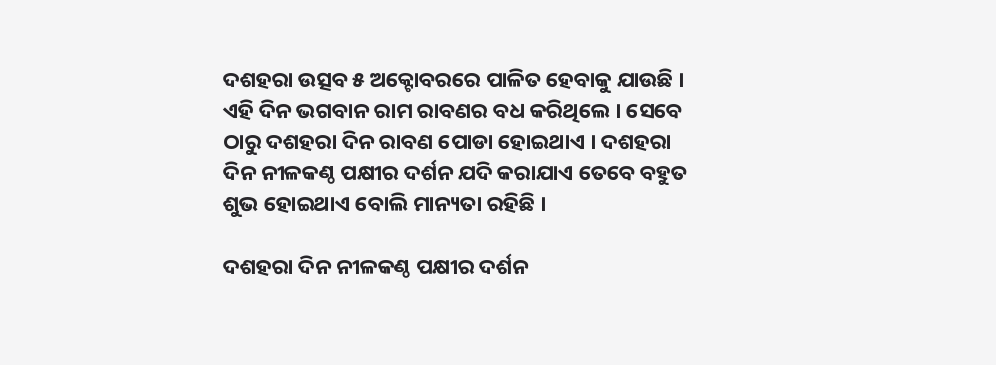ଦଶହରା ଉତ୍ସବ ୫ ଅକ୍ଟୋବରରେ ପାଳିତ ହେବାକୁ ଯାଉଛି । ଏହି ଦିନ ଭଗବାନ ରାମ ରାବଣର ବଧ କରିଥିଲେ । ସେବେ ଠାରୁ ଦଶହରା ଦିନ ରାବଣ ପୋଡା ହୋଇଥାଏ । ଦଶହରା ଦିନ ନୀଳକଣ୍ଠ ପକ୍ଷୀର ଦର୍ଶନ ଯଦି କରାଯାଏ ତେବେ ବହୁତ ଶୁଭ ହୋଇଥାଏ ବୋଲି ମାନ୍ୟତା ରହିଛି ।

ଦଶହରା ଦିନ ନୀଳକଣ୍ଠ ପକ୍ଷୀର ଦର୍ଶନ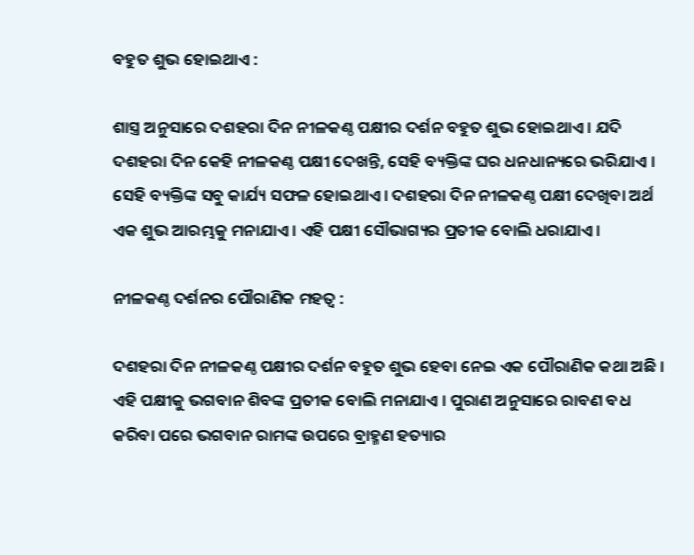ବହୁତ ଶୁଭ ହୋଇଥାଏ :

ଶାସ୍ତ୍ର ଅନୁସାରେ ଦଶହରା ଦିନ ନୀଳକଣ୍ଠ ପକ୍ଷୀର ଦର୍ଶନ ବହୁତ ଶୁଭ ହୋଇଥାଏ । ଯଦି ଦଶହରା ଦିନ କେହି ନୀଳକଣ୍ଠ ପକ୍ଷୀ ଦେଖନ୍ତି, ସେହି ବ୍ୟକ୍ତିଙ୍କ ଘର ଧନଧାନ୍ୟରେ ଭରିଯାଏ । ସେହି ବ୍ୟକ୍ତିଙ୍କ ସବୁ କାର୍ଯ୍ୟ ସଫଳ ହୋଇଥାଏ । ଦଶହରା ଦିନ ନୀଳକଣ୍ଠ ପକ୍ଷୀ ଦେଖିବା ଅର୍ଥ ଏକ ଶୁଭ ଆରମ୍ଭକୁ ମନାଯାଏ । ଏହି ପକ୍ଷୀ ସୌଭାଗ୍ୟର ପ୍ରତୀକ ବୋଲି ଧରାଯାଏ ।

ନୀଳକଣ୍ଠ ଦର୍ଶନର ପୌରାଣିକ ମହତ୍ୱ :

ଦଶହରା ଦିନ ନୀଳକଣ୍ଠ ପକ୍ଷୀର ଦର୍ଶନ ବହୁତ ଶୁଭ ହେବା ନେଇ ଏକ ପୌରାଣିକ କଥା ଅଛି । ଏହି ପକ୍ଷୀକୁ ଭଗବାନ ଶିବଙ୍କ ପ୍ରତୀକ ବୋଲି ମନାଯାଏ । ପୁରାଣ ଅନୁସାରେ ରାବଣ ବଧ କରିବା ପରେ ଭଗବାନ ରାମଙ୍କ ଉପରେ ବ୍ରାହ୍ମଣ ହତ୍ୟାର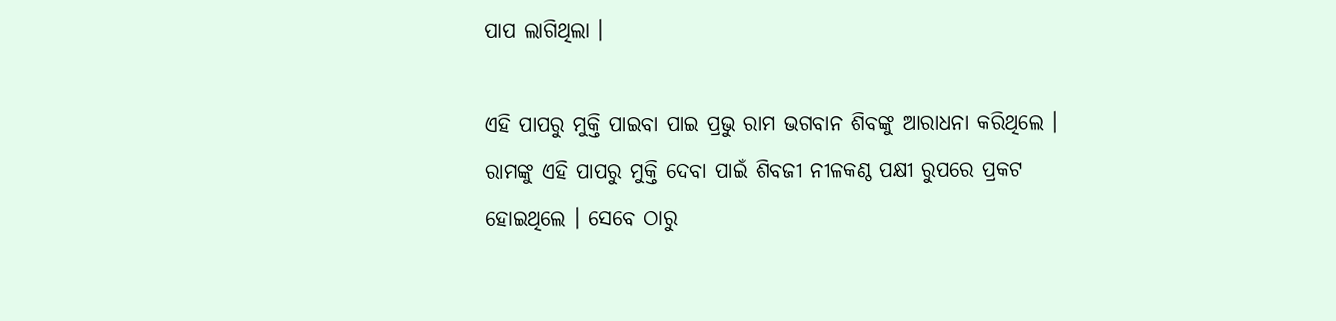ପାପ ଲାଗିଥିଲା ।

ଏହି ପାପରୁ ମୁକ୍ତି ପାଇବା ପାଇ ପ୍ରଭୁ ରାମ ଭଗବାନ ଶିବଙ୍କୁ ଆରାଧନା କରିଥିଲେ । ରାମଙ୍କୁ ଏହି ପାପରୁ ମୁକ୍ତି ଦେବା ପାଇଁ ଶିବଜୀ ନୀଳକଣ୍ଠ ପକ୍ଷୀ ରୁପରେ ପ୍ରକଟ ହୋଇଥିଲେ । ସେବେ ଠାରୁ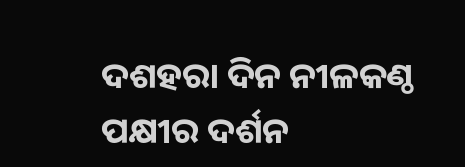ଦଶହରା ଦିନ ନୀଳକଣ୍ଠ ପକ୍ଷୀର ଦର୍ଶନ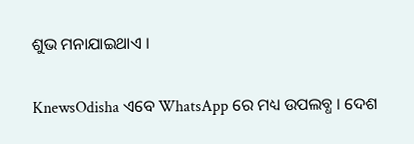ଶୁଭ ମନାଯାଇଥାଏ ।


KnewsOdisha ଏବେ WhatsApp ରେ ମଧ୍ୟ ଉପଲବ୍ଧ । ଦେଶ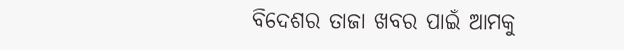ବିଦେଶର ତାଜା ଖବର ପାଇଁ ଆମକୁ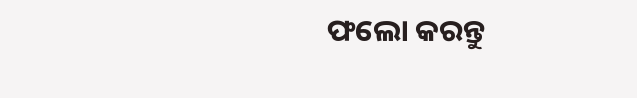ଫଲୋ କରନ୍ତୁ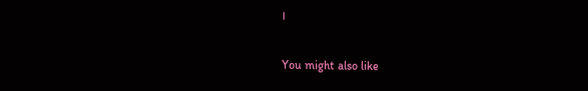।

You might also like